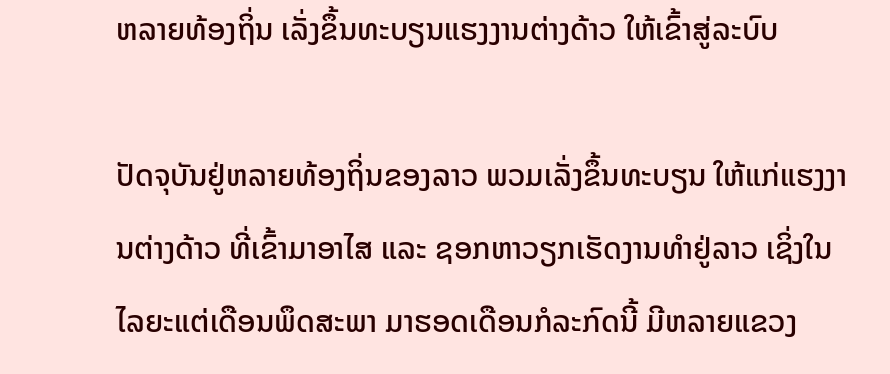ຫລາຍທ້ອງຖິ່ນ ເລັ່ງຂຶ້ນທະບຽນແຮງງານຕ່າງດ້າວ ໃຫ້ເຂົ້າສູ່ລະບົບ

ປັດຈຸບັນຢູ່ຫລາຍທ້ອງຖິ່ນຂອງລາວ ພວມເລັ່ງຂຶ້ນທະບຽນ ໃຫ້ແກ່ແຮງງານຕ່າງດ້າວ ທີ່ເຂົ້າມາອາໄສ ແລະ ຊອກຫາວຽກເຮັດງານທຳຢູ່ລາວ ເຊິ່ງໃນໄລຍະແຕ່ເດືອນພຶດສະພາ ມາຮອດເດືອນກໍລະກົດນີ້ ມີຫລາຍແຂວງ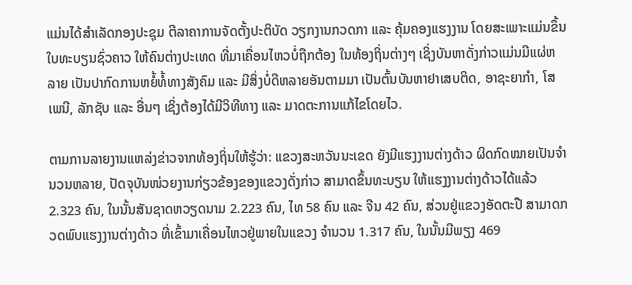ແມ່ນໄດ້ສຳເລັດກອງປະຊຸມ ຕີລາຄາການຈັດຕັ້ງປະຕິບັດ ວຽກງານກວດກາ ແລະ ຄຸ້ມຄອງແຮງງານ ໂດຍສະເພາະແມ່ນຂຶ້ນໃບທະບຽນຊົ່ວຄາວ ໃຫ້ຄົນຕ່າງປະເທດ ທີ່ມາເຄື່ອນໄຫວບໍ່ຖືກຕ້ອງ ໃນທ້ອງຖິ່ນຕ່າງໆ ເຊິ່ງບັນຫາດັ່ງກ່າວແມ່ນມີແຜ່ຫລາຍ ເປັນປາກົດການຫຍໍ້ທໍ້ທາງສັງຄົມ ແລະ ມີສິ່ງບໍ່ດີຫລາຍອັນຕາມມາ ເປັນຕົ້ນບັນຫາຢາເສບຕິດ, ອາຊະຍາກຳ, ໂສເພນີ, ລັກຊັບ ແລະ ອື່ນໆ ເຊິ່ງຕ້ອງໄດ້ມີວິທີທາງ ແລະ ມາດຕະການແກ້ໄຂໂດຍໄວ.

ຕາມການລາຍງານແຫລ່ງຂ່າວຈາກທ້ອງຖິ່ນໃຫ້ຮູ້ວ່າ: ແຂວງສະຫວັນນະເຂດ ຍັງມີແຮງງານຕ່າງດ້າວ ຜິດກົດໝາຍເປັນຈຳນວນຫລາຍ, ປັດຈຸບັນໜ່ວຍງານກ່ຽວຂ້ອງຂອງແຂວງດັ່ງກ່າວ ສາມາດຂຶ້ນທະບຽນ ໃຫ້ແຮງງານຕ່າງດ້າວໄດ້ແລ້ວ 2.323 ຄົນ, ໃນນັ້ນສັນຊາດຫວຽດນາມ 2.223 ຄົນ, ໄທ 58 ຄົນ ແລະ ຈີນ 42 ຄົນ, ສ່ວນຢູ່ແຂວງອັດຕະປື ສາມາດກວດພົບແຮງງານຕ່າງດ້າວ ທີ່ເຂົ້າມາເຄື່ອນໄຫວຢູ່ພາຍໃນແຂວງ ຈຳນວນ 1.317 ຄົນ, ໃນນັ້ນມີພຽງ 469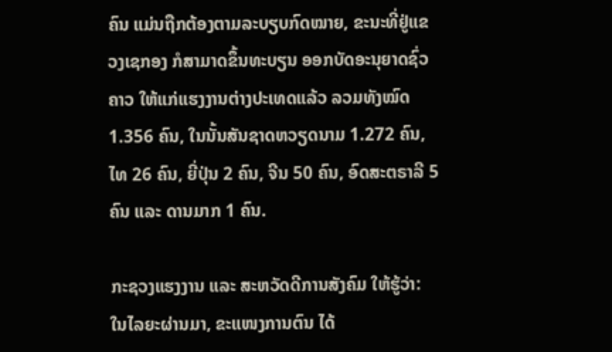ຄົນ ແມ່ນຖືກຕ້ອງຕາມລະບຽບກົດໝາຍ, ຂະນະທີ່ຢູ່ແຂວງເຊກອງ ກໍສາມາດຂຶ້ນທະບຽນ ອອກບັດອະນຸຍາດຊົ່ວຄາວ ໃຫ້ແກ່ແຮງງານຕ່າງປະເທດແລ້ວ ລວມທັງໝົດ 1.356 ຄົນ, ໃນນັ້ນສັນຊາດຫວຽດນາມ 1.272 ຄົນ, ໄທ 26 ຄົນ, ຍີ່ປຸ່ນ 2 ຄົນ, ຈີນ 50 ຄົນ, ອົດສະຕຣາລີ 5 ຄົນ ແລະ ດານມາກ 1 ຄົນ.

ກະຊວງແຮງງານ ແລະ ສະຫວັດດີການສັງຄົມ ໃຫ້ຮູ້ວ່າ: ໃນໄລຍະຜ່ານມາ, ຂະແໜງການຕົນ ໄດ້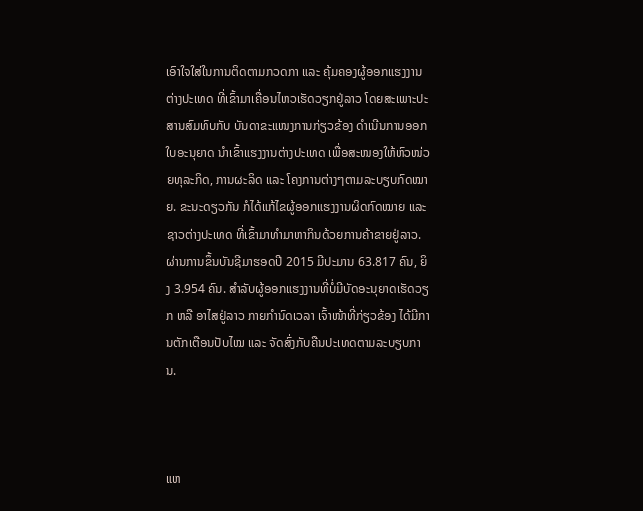ເອົາໃຈໃສ່ໃນການຕິດຕາມກວດກາ ແລະ ຄຸ້ມຄອງຜູ້ອອກແຮງງານຕ່າງປະເທດ ທີ່ເຂົ້າມາເຄື່ອນໄຫວເຮັດວຽກຢູ່ລາວ ໂດຍສະເພາະປະສານສົມທົບກັບ ບັນດາຂະແໜງການກ່ຽວຂ້ອງ ດຳເນີນການອອກໃບອະນຸຍາດ ນຳເຂົ້າແຮງງານຕ່າງປະເທດ ເພື່ອສະໜອງໃຫ້ຫົວໜ່ວຍທຸລະກິດ, ການຜະລິດ ແລະ ໂຄງການຕ່າງໆຕາມລະບຽບກົດໝາຍ. ຂະນະດຽວກັນ ກໍໄດ້ແກ້ໄຂຜູ້ອອກແຮງງານຜິດກົດໝາຍ ແລະ ຊາວຕ່າງປະເທດ ທີ່ເຂົ້າມາທຳມາຫາກິນດ້ວຍການຄ້າຂາຍຢູ່ລາວ. ຜ່ານການຂຶ້ນບັນຊີມາຮອດປີ 2015 ມີປະມານ 63.817 ຄົນ, ຍິງ 3.954 ຄົນ. ສຳລັບຜູ້ອອກແຮງງານທີ່ບໍ່ມີບັດອະນຸຍາດເຮັດວຽກ ຫລື ອາໄສຢູ່ລາວ ກາຍກຳນົດເວລາ ເຈົ້າໜ້າທີ່ກ່ຽວຂ້ອງ ໄດ້ມີການຕັກເຕືອນປັບໄໝ ແລະ ຈັດສົ່ງກັບຄືນປະເທດຕາມລະບຽບການ.



ແຫ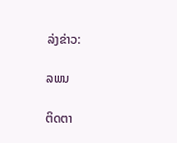ລ່ງຂ່າວ:

ລພນ

ຕິດຕາ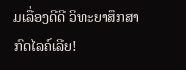ມເລື່ອງດີດີ ວິທະຍາສຶກສາ ກົດໄລຄ໌ເລີຍ!